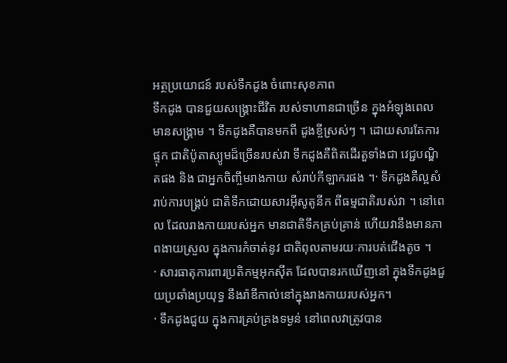អត្ថប្រយោជន៍ របស់ទឹកដូង ចំពោះសុខភាព
ទឹកដូង បានជួយសង្គ្រោះជីវិត របស់ទាហានជាច្រើន ក្នុងអំឡុងពេលមានសង្គ្រាម ។ ទឹកដូងគឺបានមកពី ដូងខ្ចីស្រស់ៗ ។ ដោយសារតែការផ្ទុក ជាតិប៉ូតាស្យូមដ៏ច្រើនរបស់វា ទឹកដូងគឺពិតដើរតួទាំងជា វេជ្ជបណ្ឌិតផង និង ជាអ្នកចិញ្ចឹមរាងកាយ សំរាប់កីឡាករផង ។· ទឹកដូងគឺល្អសំរាប់ការបង្គ្រប់ ជាតិទឹកដោយសារអ៊ីសូតូនីក ពីធម្មជាតិរបស់វា ។ នៅពេល ដែលរាងកាយរបស់អ្នក មានជាតិទឹកគ្រប់គ្រាន់ ហើយវានឹងមានភាពងាយស្រួល ក្នុងការកំចាត់នូវ ជាតិពុលតាមរយៈការបត់ជើងតូច ។
· សារធាតុការពារប្រតិកម្មអុកស៊ីត ដែលបានរកឃើញនៅ ក្នុងទឹកដូងជួយប្រឆាំងប្រយុទ្ធ នឹងរ៉ាឌីកាល់នៅក្នុងរាងកាយរបស់អ្នក។
· ទឹកដូងជួយ ក្នុងការគ្រប់គ្រងទម្ងន់ នៅពេលវាត្រូវបាន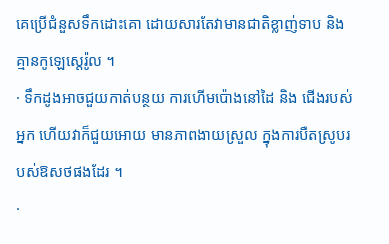គេប្រើជំនួសទឹកដោះគោ ដោយសារតែវាមានជាតិខ្លាញ់ទាប និង គ្មានកូឡេស្តេរ៉ូល ។
· ទឹកដូងអាចជួយកាត់បន្ថយ ការហើមប៉ោងនៅដៃ និង ជើងរបស់អ្នក ហើយវាក៏ជួយអោយ មានភាពងាយស្រួល ក្នុងការបឺតស្រូបរបស់ឱសថផងដែរ ។
·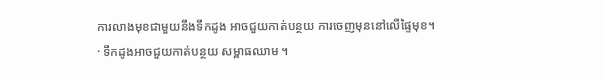ការលាងមុខជាមួយនឹងទឹកដូង អាចជួយកាត់បន្ថយ ការចេញមុននៅលើផ្ទៃមុខ។
· ទឹកដូងអាចជួយកាត់បន្ថយ សម្ពាធឈាម ។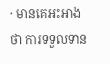· មានគេអះអាងថា ការទទួលទាន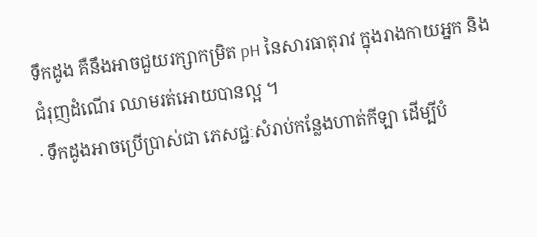ទឹកដូង គឺនឹងអាចជួយរក្សាកម្រិត pH នៃសារធាតុរាវ ក្នុងរាងកាយអ្នក និងជំរុញដំណើរ ឈាមរត់អោយបានល្អ ។
· ទឹកដូងអាចប្រើប្រាស់ជា ភេសជ្ជៈសំរាប់កន្លែងហាត់កីឡា ដើម្បីបំ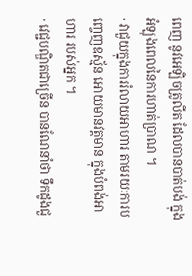ពេញ នូវអេឡិចត្រូលីត ដែលបានបាត់បង់ ក្នុងអំឡុងពេលនៃការហាត់ប្រាណ ។
· វាជួយក្នុងការរំលាយអាហារ តាមរយៈការបញ្ចេញឧស្ម័ន អោយមានវត្តមាន ក្នុងបំពង់អាហារ របស់អ្នក ។
· វេជ្ជបណ្ឌិតជាច្រើន បានណែនាំថា ទឹកដូងជួ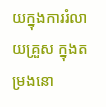យក្នុងការរំលាយគ្រួស ក្នុងតម្រងនោ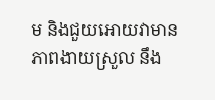ម និងជួយអោយវាមាន ភាពងាយស្រួល នឹង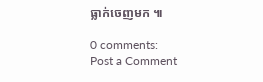ធ្លាក់ចេញមក ៕

0 comments:
Post a Comment